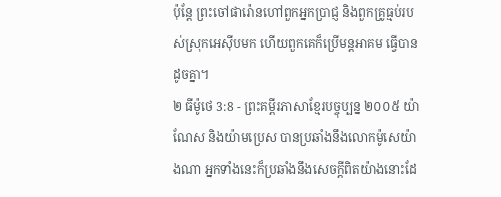ប៉ុន្តែ ព្រះចៅផារ៉ោនហៅពួកអ្នកប្រាជ្ញ និងពួកគ្រូធ្មប់របស់ស្រុកអេស៊ីបមក ហើយពួកគេក៏ប្រើមន្តអាគម ធ្វើបានដូចគ្នា។
២ ធីម៉ូថេ 3:8 - ព្រះគម្ពីរភាសាខ្មែរបច្ចុប្បន្ន ២០០៥ យ៉ាណែស និងយ៉ាមប្រេស បានប្រឆាំងនឹងលោកម៉ូសេយ៉ាងណា អ្នកទាំងនេះក៏ប្រឆាំងនឹងសេចក្ដីពិតយ៉ាងនោះដែ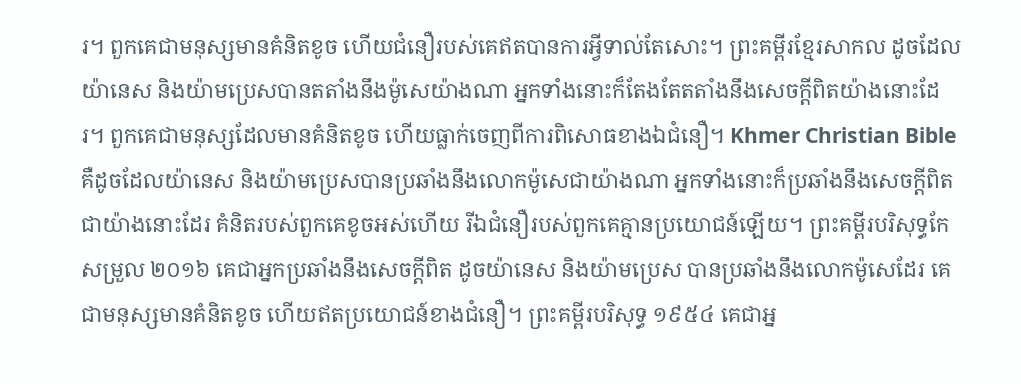រ។ ពួកគេជាមនុស្សមានគំនិតខូច ហើយជំនឿរបស់គេឥតបានការអ្វីទាល់តែសោះ។ ព្រះគម្ពីរខ្មែរសាកល ដូចដែលយ៉ានេស និងយ៉ាមប្រេសបានតតាំងនឹងម៉ូសេយ៉ាងណា អ្នកទាំងនោះក៏តែងតែតតាំងនឹងសេចក្ដីពិតយ៉ាងនោះដែរ។ ពួកគេជាមនុស្សដែលមានគំនិតខូច ហើយធ្លាក់ចេញពីការពិសោធខាងឯជំនឿ។ Khmer Christian Bible គឺដូចដែលយ៉ានេស និងយ៉ាមប្រេសបានប្រឆាំងនឹងលោកម៉ូសេជាយ៉ាងណា អ្នកទាំងនោះក៏ប្រឆាំងនឹងសេចក្ដីពិតជាយ៉ាងនោះដែរ គំនិតរបស់ពួកគេខូចអស់ហើយ រីឯជំនឿរបស់ពួកគេគ្មានប្រយោជន៍ឡើយ។ ព្រះគម្ពីរបរិសុទ្ធកែសម្រួល ២០១៦ គេជាអ្នកប្រឆាំងនឹងសេចក្ដីពិត ដូចយ៉ានេស និងយ៉ាមប្រេស បានប្រឆាំងនឹងលោកម៉ូសេដែរ គេជាមនុស្សមានគំនិតខូច ហើយឥតប្រយោជន៍ខាងជំនឿ។ ព្រះគម្ពីរបរិសុទ្ធ ១៩៥៤ គេជាអ្ន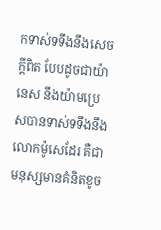កទាស់ទទឹងនឹងសេចក្ដីពិត បែបដូចជាយ៉ានេស នឹងយ៉ាមប្រេសបានទាស់ទទឹងនឹងលោកម៉ូសេដែរ គឺជាមនុស្សមានគំនិតខូច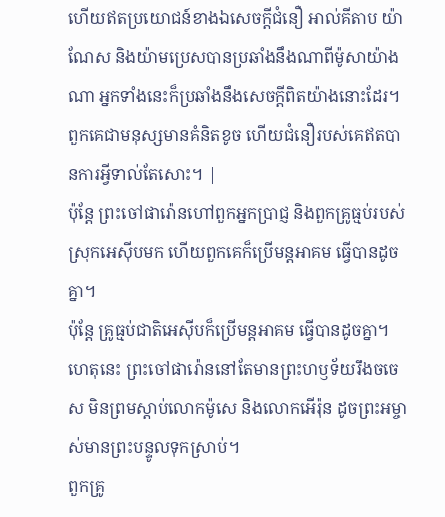ហើយឥតប្រយោជន៍ខាងឯសេចក្ដីជំនឿ អាល់គីតាប យ៉ាណែស និងយ៉ាមប្រេសបានប្រឆាំងនឹងណាពីម៉ូសាយ៉ាងណា អ្នកទាំងនេះក៏ប្រឆាំងនឹងសេចក្ដីពិតយ៉ាងនោះដែរ។ ពួកគេជាមនុស្សមានគំនិតខូច ហើយជំនឿរបស់គេឥតបានការអ្វីទាល់តែសោះ។ |
ប៉ុន្តែ ព្រះចៅផារ៉ោនហៅពួកអ្នកប្រាជ្ញ និងពួកគ្រូធ្មប់របស់ស្រុកអេស៊ីបមក ហើយពួកគេក៏ប្រើមន្តអាគម ធ្វើបានដូចគ្នា។
ប៉ុន្តែ គ្រូធ្មប់ជាតិអេស៊ីបក៏ប្រើមន្តអាគម ធ្វើបានដូចគ្នា។ ហេតុនេះ ព្រះចៅផារ៉ោននៅតែមានព្រះហឫទ័យរឹងចចេស មិនព្រមស្ដាប់លោកម៉ូសេ និងលោកអើរ៉ុន ដូចព្រះអម្ចាស់មានព្រះបន្ទូលទុកស្រាប់។
ពួកគ្រូ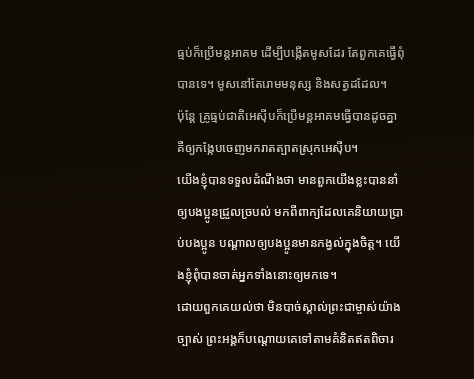ធ្មប់ក៏ប្រើមន្តអាគម ដើម្បីបង្កើតមូសដែរ តែពួកគេធ្វើពុំបានទេ។ មូសនៅតែរោមមនុស្ស និងសត្វដដែល។
ប៉ុន្តែ គ្រូធ្មប់ជាតិអេស៊ីបក៏ប្រើមន្តអាគមធ្វើបានដូចគ្នា គឺឲ្យកង្កែបចេញមករាតត្បាតស្រុកអេស៊ីប។
យើងខ្ញុំបានទទួលដំណឹងថា មានពួកយើងខ្លះបាននាំឲ្យបងប្អូនជ្រួលច្របល់ មកពីពាក្យដែលគេនិយាយប្រាប់បងប្អូន បណ្ដាលឲ្យបងប្អូនមានកង្វល់ក្នុងចិត្ត។ យើងខ្ញុំពុំបានចាត់អ្នកទាំងនោះឲ្យមកទេ។
ដោយពួកគេយល់ថា មិនបាច់ស្គាល់ព្រះជាម្ចាស់យ៉ាងច្បាស់ ព្រះអង្គក៏បណ្ដោយគេទៅតាមគំនិតឥតពិចារ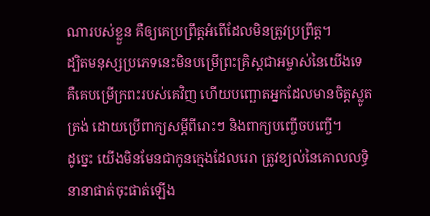ណារបស់ខ្លួន គឺឲ្យគេប្រព្រឹត្តអំពើដែលមិនត្រូវប្រព្រឹត្ត។
ដ្បិតមនុស្សប្រភេទនេះមិនបម្រើព្រះគ្រិស្តជាអម្ចាស់នៃយើងទេ គឺគេបម្រើក្រពះរបស់គេវិញ ហើយបញ្ឆោតអ្នកដែលមានចិត្តស្លូតត្រង់ ដោយប្រើពាក្យសម្ដីពីរោះៗ និងពាក្យបញ្ចើចបញ្ចើ។
ដូច្នេះ យើងមិនមែនជាកូនក្មេងដែលរេរា ត្រូវខ្យល់នៃគោលលទ្ធិនានាផាត់ចុះផាត់ឡើង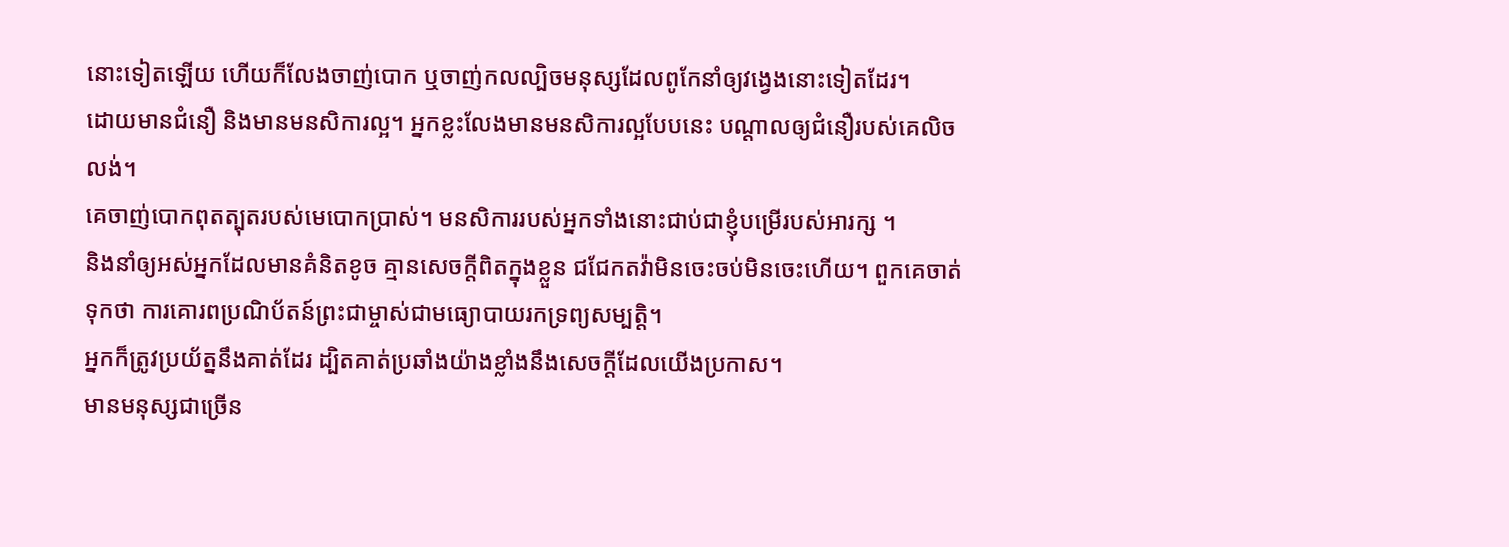នោះទៀតឡើយ ហើយក៏លែងចាញ់បោក ឬចាញ់កលល្បិចមនុស្សដែលពូកែនាំឲ្យវង្វេងនោះទៀតដែរ។
ដោយមានជំនឿ និងមានមនសិការល្អ។ អ្នកខ្លះលែងមានមនសិការល្អបែបនេះ បណ្ដាលឲ្យជំនឿរបស់គេលិចលង់។
គេចាញ់បោកពុតត្បុតរបស់មេបោកប្រាស់។ មនសិការរបស់អ្នកទាំងនោះជាប់ជាខ្ញុំបម្រើរបស់អារក្ស ។
និងនាំឲ្យអស់អ្នកដែលមានគំនិតខូច គ្មានសេចក្ដីពិតក្នុងខ្លួន ជជែកតវ៉ាមិនចេះចប់មិនចេះហើយ។ ពួកគេចាត់ទុកថា ការគោរពប្រណិប័តន៍ព្រះជាម្ចាស់ជាមធ្យោបាយរកទ្រព្យសម្បត្តិ។
អ្នកក៏ត្រូវប្រយ័ត្ននឹងគាត់ដែរ ដ្បិតគាត់ប្រឆាំងយ៉ាងខ្លាំងនឹងសេចក្ដីដែលយើងប្រកាស។
មានមនុស្សជាច្រើន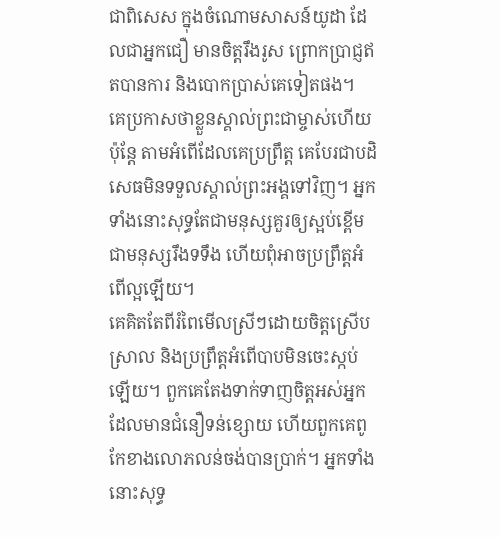ជាពិសេស ក្នុងចំណោមសាសន៍យូដា ដែលជាអ្នកជឿ មានចិត្តរឹងរូស ព្រោកប្រាជ្ញឥតបានការ និងបោកប្រាស់គេទៀតផង។
គេប្រកាសថាខ្លួនស្គាល់ព្រះជាម្ចាស់ហើយ ប៉ុន្តែ តាមអំពើដែលគេប្រព្រឹត្ត គេបែរជាបដិសេធមិនទទួលស្គាល់ព្រះអង្គទៅវិញ។ អ្នកទាំងនោះសុទ្ធតែជាមនុស្សគួរឲ្យស្អប់ខ្ពើម ជាមនុស្សរឹងទទឹង ហើយពុំអាចប្រព្រឹត្តអំពើល្អឡើយ។
គេគិតតែពីរំពៃមើលស្រីៗដោយចិត្តស្រើបស្រាល និងប្រព្រឹត្តអំពើបាបមិនចេះស្កប់ឡើយ។ ពួកគេតែងទាក់ទាញចិត្តអស់អ្នកដែលមានជំនឿទន់ខ្សោយ ហើយពួកគេពូកែខាងលោភលន់ចង់បានប្រាក់។ អ្នកទាំងនោះសុទ្ធ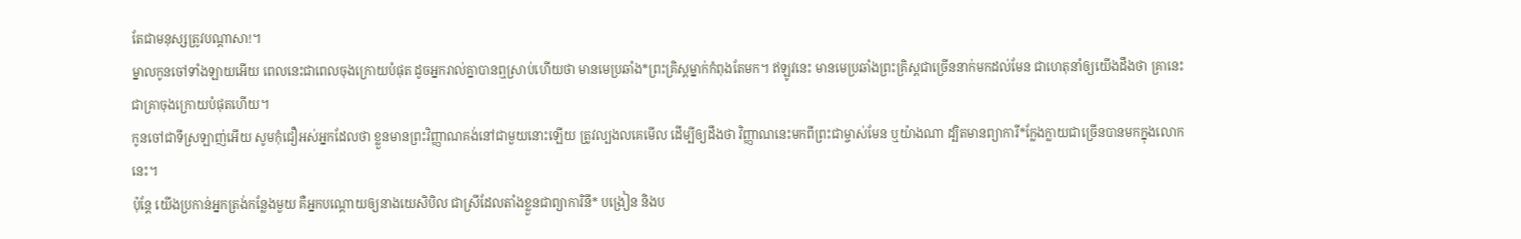តែជាមនុស្សត្រូវបណ្ដាសា!។
ម្នាលកូនចៅទាំងឡាយអើយ ពេលនេះជាពេលចុងក្រោយបំផុត ដូចអ្នករាល់គ្នាបានឮស្រាប់ហើយថា មានមេប្រឆាំង*ព្រះគ្រិស្តម្នាក់កំពុងតែមក។ ឥឡូវនេះ មានមេប្រឆាំងព្រះគ្រិស្តជាច្រើននាក់មកដល់មែន ជាហេតុនាំឲ្យយើងដឹងថា គ្រានេះជាគ្រាចុងក្រោយបំផុតហើយ។
កូនចៅជាទីស្រឡាញ់អើយ សូមកុំជឿអស់អ្នកដែលថា ខ្លួនមានព្រះវិញ្ញាណគង់នៅជាមួយនោះឡើយ ត្រូវល្បងលគេមើល ដើម្បីឲ្យដឹងថា វិញ្ញាណនេះមកពីព្រះជាម្ចាស់មែន ឬយ៉ាងណា ដ្បិតមានព្យាការី*ក្លែងក្លាយជាច្រើនបានមកក្នុងលោកនេះ។
ប៉ុន្តែ យើងប្រកាន់អ្នកត្រង់កន្លែងមួយ គឺអ្នកបណ្ដោយឲ្យនាងយេសិបិល ជាស្រីដែលតាំងខ្លួនជាព្យាការិនី* បង្រៀន និងប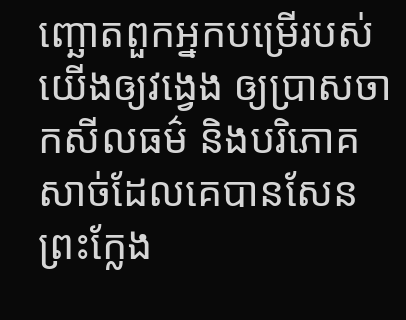ញ្ឆោតពួកអ្នកបម្រើរបស់យើងឲ្យវង្វេង ឲ្យប្រាសចាកសីលធម៌ និងបរិភោគសាច់ដែលគេបានសែនព្រះក្លែង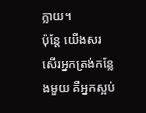ក្លាយ។
ប៉ុន្តែ យើងសរសើរអ្នកត្រង់កន្លែងមួយ គឺអ្នកស្អប់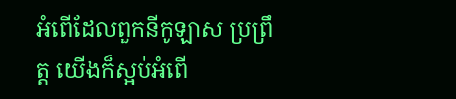អំពើដែលពួកនីកូឡាស ប្រព្រឹត្ដ យើងក៏ស្អប់អំពើ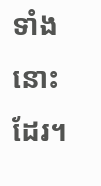ទាំងនោះដែរ។